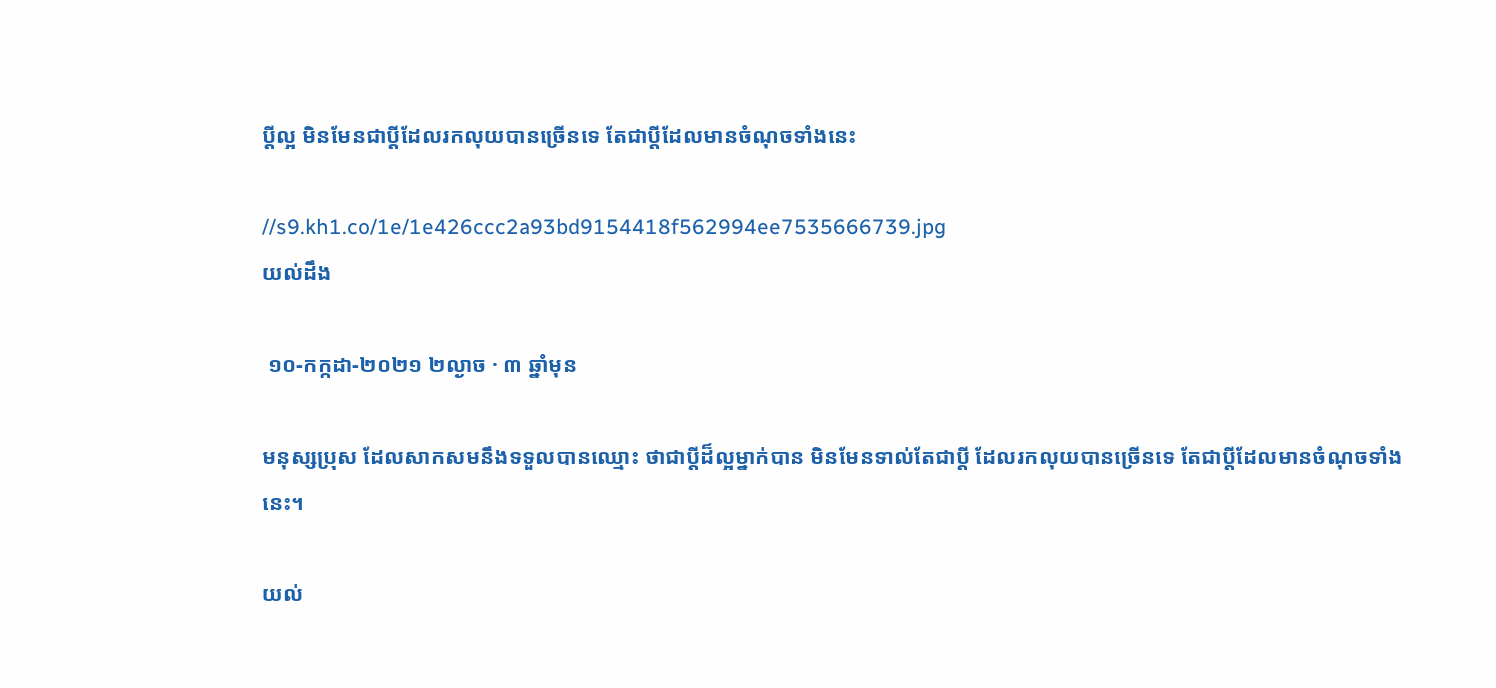ប្តីល្អ មិនមែនជាប្តីដែលរកលុយបានច្រើនទេ តែជាប្តីដែលមានចំណុចទាំងនេះ

//s9.kh1.co/1e/1e426ccc2a93bd9154418f562994ee7535666739.jpg
យល់ដឹង

 ១០-កក្កដា-២០២១ ២ល្ងាច · ៣ ឆ្នាំមុន

មនុស្សប្រុស ដែលសាកសមនឹងទទួលបានឈ្មោះ ថាជាប្តីដ៏ល្អម្នាក់បាន មិនមែនទាល់តែជាប្តី ដែលរកលុយបានច្រើនទេ តែជាប្តីដែលមានចំណុចទាំងនេះ។

យល់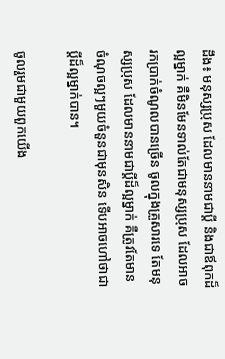ដឹង៖ មនុស្សប្រុស ដែលមាននាមជាប្តី និងជាឪពុកដ៏ល្អម្នាក់ គឺមិនមែនទាល់តែជាមនុស្សប្រុស ដែលអាចរកប្រាក់ចំណូលបានច្រើន ចូលក្នុងគ្រួសារទេ តែមនុស្សប្រុស ដែលមាននាមជាប្តីដ៏ល្អម្នាក់ គឺត្រូវតែមានចំណុចល្អៗមួយចំនួនជាមុនសិន ទើបអាចហៅថាជាប្តីដ៏ល្អម្នាក់បាន។

ចូលរួមជាមួយពួកយើង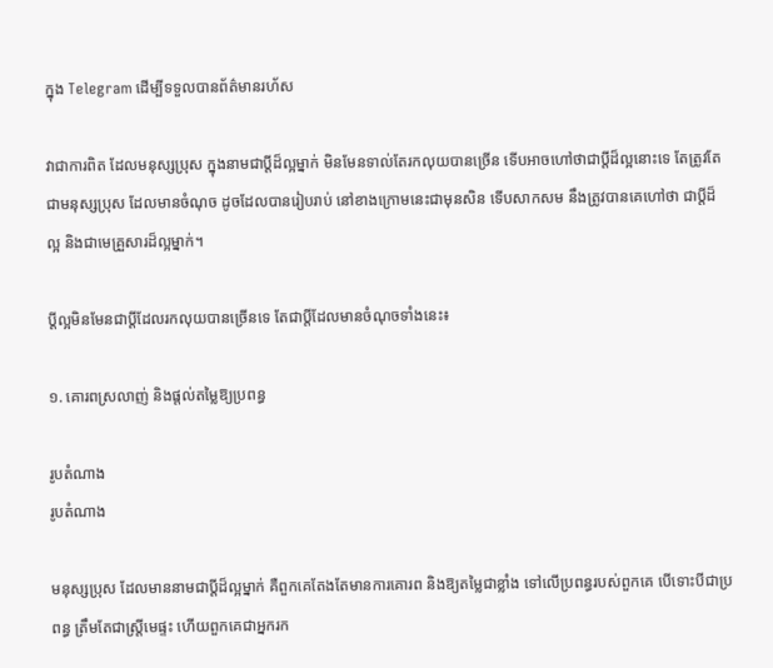ក្នុង Telegram ដើម្បីទទួលបានព័ត៌មានរហ័ស

វាជាការពិត ដែលមនុស្សប្រុស ក្នុងនាមជាប្តីដ៏ល្អម្នាក់ មិនមែនទាល់តែរកលុយបានច្រើន ទើបអាចហៅថាជាប្តីដ៏ល្អនោះទេ តែត្រូវតែជាមនុស្សប្រុស ដែលមានចំណុច ដូចដែលបានរៀបរាប់ នៅខាងក្រោមនេះជាមុនសិន ទើបសាកសម នឹងត្រូវបានគេហៅថា ជាប្តីដ៏ល្អ និងជាមេគ្រួសារដ៏ល្អម្នាក់។

ប្តីល្អមិនមែនជាប្តីដែលរកលុយបានច្រើនទេ តែជាប្តីដែលមានចំណុចទាំងនេះ៖

១. គោរពស្រលាញ់ និងផ្តល់តម្លៃឱ្យប្រពន្ធ

រូបតំណាង
រូបតំណាង

មនុស្សប្រុស ដែលមាននាមជាប្តីដ៏ល្អម្នាក់ គឺពួកគេតែងតែមានការគោរព និងឱ្យតម្លៃជាខ្លាំង ទៅលើប្រពន្ធរបស់ពួកគេ បើទោះបីជាប្រពន្ធ ត្រឹមតែជាស្រ្តីមេផ្ទះ ហើយពួកគេជាអ្នករក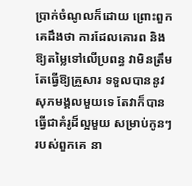ប្រាក់ចំណូលក៏ដោយ ព្រោះពួកគេដឹងថា ការដែលគោរព និងឱ្យតម្លៃទៅលើប្រពន្ធ វាមិនត្រឹមតែធ្វើឱ្យគ្រួសារ ទទួលបាននូវសុភមង្គលមួយទេ តែវាក៏បានធ្វើជាគំរូដ៏ល្អមួយ សម្រាប់កូនៗរបស់ពួកគេ នា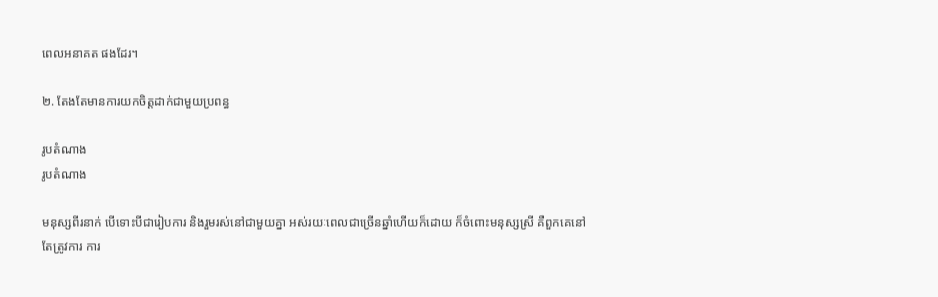ពេលអនាគត ផងដែរ។

២. តែងតែមានការយកចិត្តដាក់ជាមួយប្រពន្ធ

រូបតំណាង
រូបតំណាង

មនុស្សពីរនាក់ បើទោះបីជារៀបការ និងរួមរស់នៅជាមួយគ្នា អស់រយៈពេលជាច្រើនឆ្នាំហើយក៏ដោយ ក៏ចំពោះមនុស្សស្រី គឺពួកគេនៅតែត្រូវការ ការ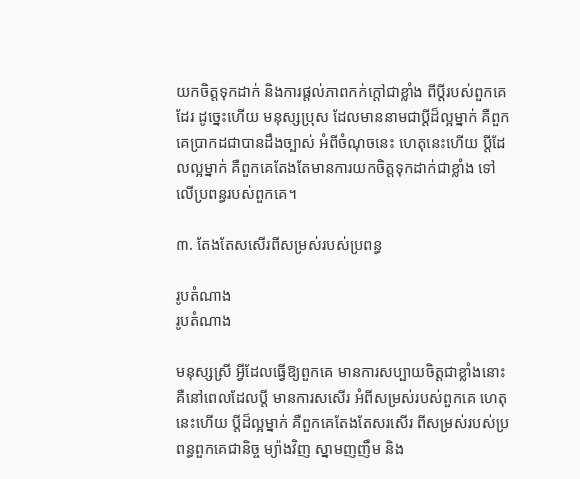យកចិត្តទុកដាក់ និងការផ្តល់ភាពកក់ក្តៅជាខ្លាំង ពីប្តីរបស់ពួកគេដែរ ដូច្នេះហើយ មនុស្សប្រុស ដែលមាននាមជាប្តីដ៏ល្អម្នាក់ គឺពួកគេប្រាកដជាបានដឹងច្បាស់ អំពីចំណុចនេះ ហេតុនេះហើយ ប្តីដែលល្អម្នាក់ គឺពួកគេតែងតែមានការយកចិត្តទុកដាក់ជាខ្លាំង ទៅលើប្រពន្ធរបស់ពួកគេ។

៣. តែងតែសសើរពីសម្រស់របស់ប្រពន្ធ

រូបតំណាង
រូបតំណាង

មនុស្សស្រី អ្វីដែលធ្វើឱ្យពួកគេ មានការសប្បាយចិត្តជាខ្លាំងនោះ គឺនៅពេលដែលប្តី មានការសសើរ អំពីសម្រស់របស់ពួកគេ ហេតុនេះហើយ ប្តីដ៏ល្អម្នាក់ គឺពួកគេតែងតែសរសើរ ពីសម្រស់របស់ប្រពន្ធពួកគេជានិច្ច ម្យ៉ាងវិញ ស្នាមញញឹម និង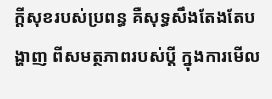ក្តីសុខរបស់ប្រពន្ធ គឺសុទ្ធសឹងតែងតែបង្ហាញ ពីសមត្ថភាពរបស់ប្តី ក្នុងការមើល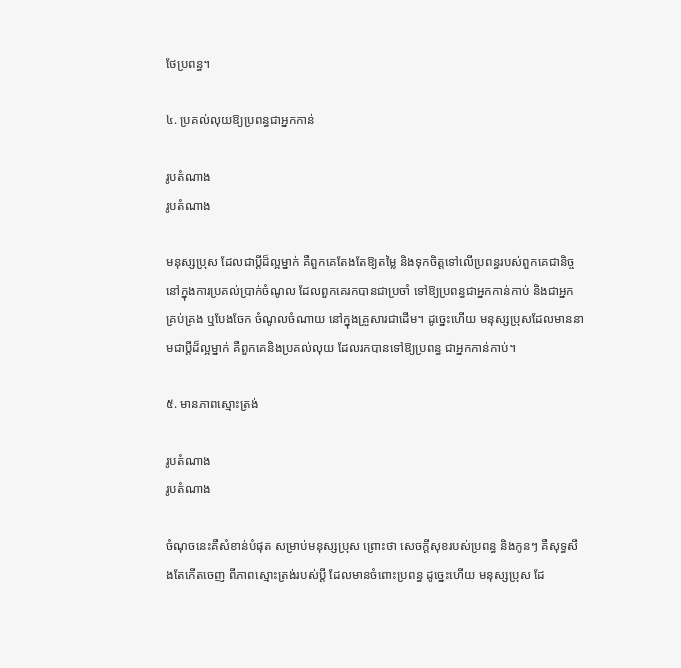ថែប្រពន្ធ។

៤. ប្រគល់លុយឱ្យប្រពន្ធជាអ្នកកាន់

រូបតំណាង
រូបតំណាង

មនុស្សប្រុស ដែលជាប្តីដ៏ល្អម្នាក់ គឺពួកគេតែងតែឱ្យតម្លៃ និងទុកចិត្តទៅលើប្រពន្ធរបស់ពួកគេជានិច្ច នៅក្នុងការប្រគល់ប្រាក់ចំណូល ដែលពួកគេរកបានជាប្រចាំ ទៅឱ្យប្រពន្ធជាអ្នកកាន់កាប់ និងជាអ្នកគ្រប់គ្រង ឬបែងចែក ចំណូលចំណាយ នៅក្នុងគ្រួសារជាដើម។ ដូច្នេះហើយ មនុស្សប្រុសដែលមាននាមជាប្តីដ៏ល្អម្នាក់ គឺពួកគេនិងប្រគល់លុយ ដែលរកបានទៅឱ្យប្រពន្ធ ជាអ្នកកាន់កាប់។

៥. មានភាពស្មោះត្រង់

រូបតំណាង
រូបតំណាង

ចំណុចនេះគឺសំខាន់បំផុត សម្រាប់មនុស្សប្រុស ព្រោះថា សេចក្តីសុខរបស់ប្រពន្ធ និងកូនៗ គឺសុទ្ធសឹងតែកើតចេញ ពីភាពស្មោះត្រង់របស់ប្តី ដែលមានចំពោះប្រពន្ធ ដូច្នេះហើយ មនុស្សប្រុស ដែ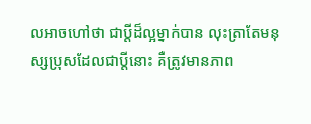លអាចហៅថា ជាប្តីដ៏ល្អម្នាក់បាន លុះត្រាតែមនុស្សប្រុសដែលជាប្តីនោះ គឺត្រូវមានភាព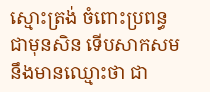ស្មោះត្រង់ ចំពោះប្រពន្ធជាមុនសិន ទើបសាកសម នឹងមានឈ្មោះថា ជា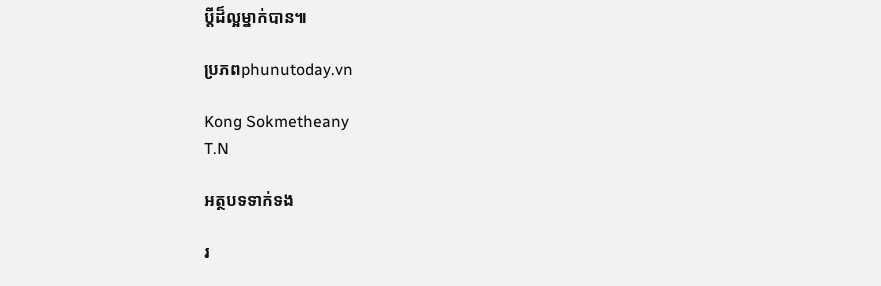ប្តីដ៏ល្អម្នាក់បាន៕

ប្រភពphunutoday.vn

Kong Sokmetheany
T.N

អត្ថបទទាក់ទង

រ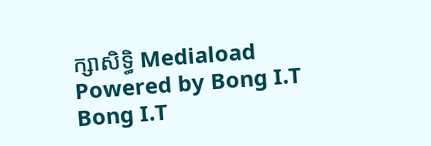ក្សាសិទ្ធិ Mediaload
Powered by Bong I.T Bong I.T